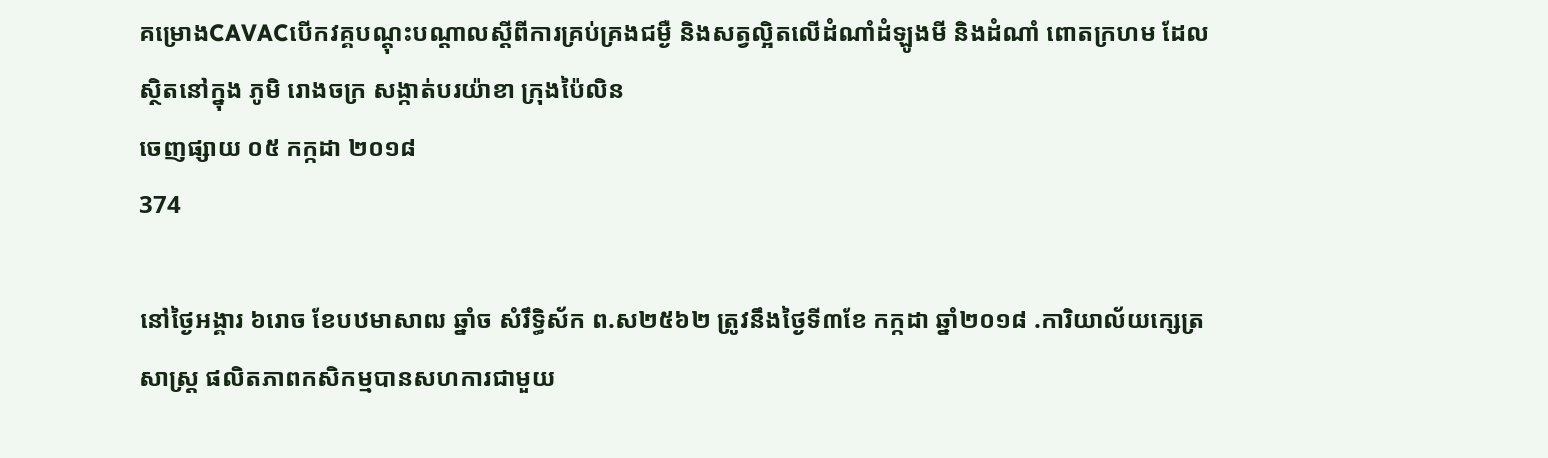គម្រោងCAVACបើកវគ្គបណ្តុះបណ្តាលស្តីពីការគ្រប់គ្រងជម្ងឺ និងសត្វល្អិតលើដំណាំដំឡូងមី និងដំណាំ ពោតក្រហម ដែលស្ថិតនៅក្នុង ភូមិ រោងចក្រ សង្កាត់បរយ៉ាខា ក្រុងប៉ៃលិន
ចេញផ្សាយ ០៥ កក្កដា ២០១៨
374

នៅថ្ងៃអង្គារ ៦រោច ខែបឋមាសាឍ ឆ្នាំច សំរឹទ្ធិស័ក ព.ស២៥៦២ ត្រូវនឹងថ្ងៃទី៣ខែ កក្កដា ឆ្នាំ២០១៨ .ការិយាល័យក្សេត្រសាស្រ្ដ ផលិតភាពកសិកម្មបានសហការជាមួយ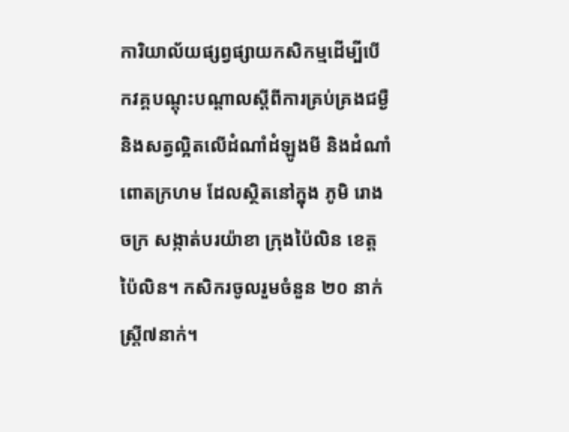ការិយាល័យផ្សព្វផ្សាយកសិកម្មដើម្បីបើកវគ្គបណ្តុះបណ្តាលស្តីពីការគ្រប់គ្រងជម្ងឺ និងសត្វល្អិតលើដំណាំដំឡូងមី និងដំណាំ ពោតក្រហម ដែលស្ថិតនៅក្នុង ភូមិ រោងចក្រ សង្កាត់បរយ៉ាខា ក្រុងប៉ៃលិន ខេត្ដប៉ៃលិន។ កសិករចូលរួមចំនួន ២០ នាក់ ស្រ្តី៧នាក់។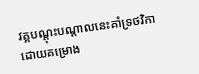វគ្គបណ្តុះបណ្តាលនេះគាំទ្រថវិកាដោយគម្រោង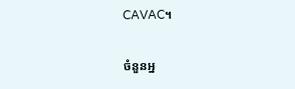CAVAC។

ចំនួនអ្ន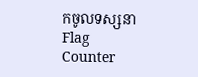កចូលទស្សនា
Flag Counter